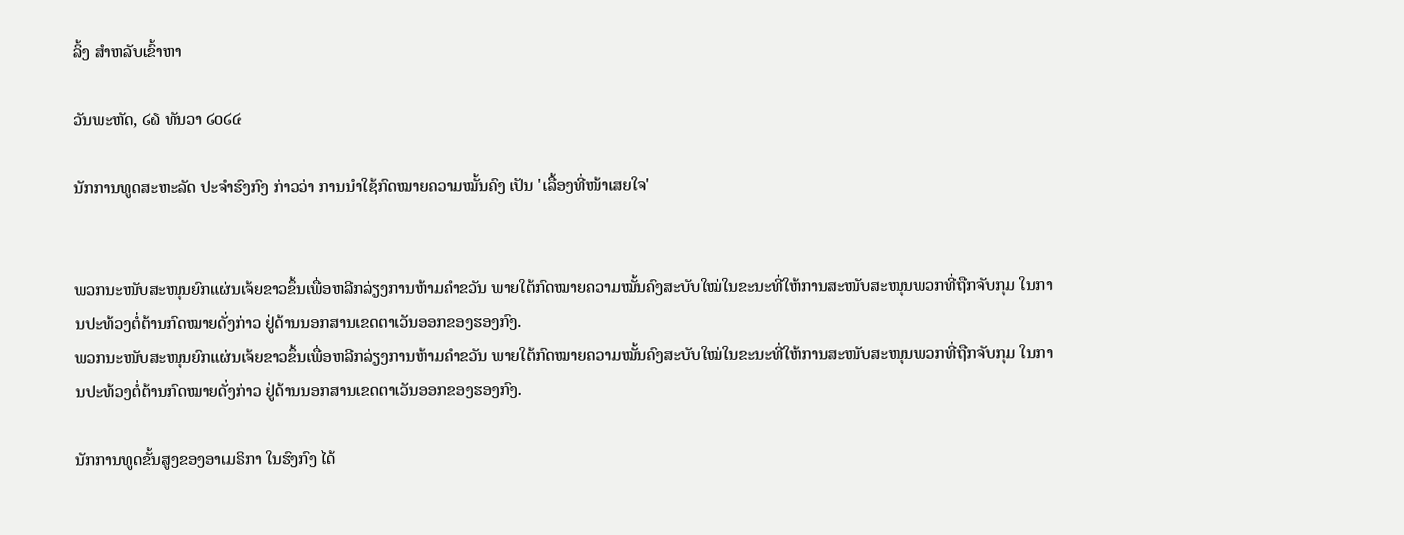ລິ້ງ ສຳຫລັບເຂົ້າຫາ

ວັນພະຫັດ, ໒໖ ທັນວາ ໒໐໒໔

ນັກການທູດສະຫະລັດ ປະຈຳຮົງກົງ ກ່າວວ່າ ການນຳໃຊ້ກົດໝາຍຄວາມໝັ້ນຄົງ ເປັນ 'ເລື້ອງທີ່ໜ້າເສຍໃຈ'


ພວກນະໜັບສະໜຸນຍົກແຜ່ນເຈ້ຍຂາວຂຶ້ນເພື່ອຫລີກລ່ຽງການຫ້າມຄຳຂວັນ ພາຍໃຕ້ກົດໝາຍຄວາມໝັ້ນຄົງສະບັບໃໝ່ໃນຂະນະທີ່ໃຫ້ການສະໜັບສະໜຸນພວກທີ່ຖືກຈັບກຸມ ໃນການປະທ້ວງຕໍ່ຕ້ານກົດໝາຍດັ່ງກ່າວ ຢູ່ດ້ານນອກສານເຂດຕາເວັນອອກຂອງຮອງກົງ.
ພວກນະໜັບສະໜຸນຍົກແຜ່ນເຈ້ຍຂາວຂຶ້ນເພື່ອຫລີກລ່ຽງການຫ້າມຄຳຂວັນ ພາຍໃຕ້ກົດໝາຍຄວາມໝັ້ນຄົງສະບັບໃໝ່ໃນຂະນະທີ່ໃຫ້ການສະໜັບສະໜຸນພວກທີ່ຖືກຈັບກຸມ ໃນການປະທ້ວງຕໍ່ຕ້ານກົດໝາຍດັ່ງກ່າວ ຢູ່ດ້ານນອກສານເຂດຕາເວັນອອກຂອງຮອງກົງ.

ນັກການທູດຂັ້ນສູງຂອງອາເມຣິກາ ໃນຮົງກົງ ໄດ້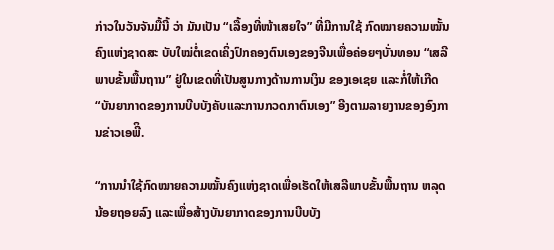ກ່າວໃນວັນຈັນມື້ນີ້ ວ່າ ມັນເປັນ “ເລື້ອງທີ່ໜ້າເສຍໃຈ” ທີ່ມີການໃຊ້ ກົດໝາຍຄວາມໝັ້ນຄົງແຫ່ງຊາດສະ ບັບໃໝ່ຕໍ່ເຂດເຄິ່ງປົກຄອງຕົນເອງຂອງຈີນເພື່ອຄ່ອຍໆບັ່ນທອນ “ເສລີພາບຂັ້ນພື້ນຖານ” ຢູ່ໃນເຂດທີ່ເປັນສູນກາງດ້ານການເງິນ ຂອງເອເຊຍ ແລະກໍ່ໃຫ້ເກີດ “ບັນຍາກາດຂອງການບີບບັງຄັບແລະການກວດກາຕົນເອງ” ອີງຕາມລາຍງານຂອງອົງການຂ່າວເອພີິ.

“ການນໍາໃຊ້ກົດໝາຍຄວາມໝັ້ນຄົງແຫ່ງຊາດເພື່ອເຮັດໃຫ້ເສລີພາບຂັ້ນພື້ນຖານ ຫລຸດນ້ອຍຖອຍລົງ ແລະເພື່ອສ້າງບັນຍາກາດຂອງການບີບບັງ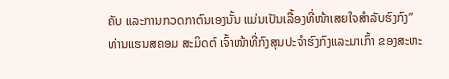ຄັບ ແລະການກວດກາຕົນເອງນັ້ນ ແມ່ນເປັນເລື້ອງທີ່ໜ້າເສຍໃຈສຳລັບຮົງກົງ” ທ່ານແຮນສຄອມ ສະມິດຕ໌ ເຈົ້າໜ້າທີ່ກົງສຸນປະຈຳຮົງກົງແລະມາເກົ້າ ຂອງສະຫະ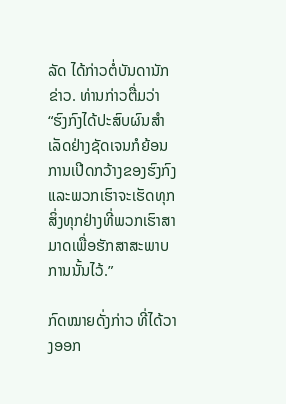ລັດ ໄດ້ກ່າວຕໍ່ບັນດານັກຂ່າວ. ທ່ານກ່າວຕື່ມວ່າ “ຮົງກົງໄດ້ປະສົບຜົນສຳເລັດຢ່າງຊັດເຈນກໍຍ້ອນການເປີດກວ້າງຂອງຮົງກົງ ແລະພວກເຮົາຈະເຮັດທຸກສິ່ງທຸກຢ່າງທີ່ພວກເຮົາສາມາດເພື່ອຮັກສາສະພາບການນັ້ນໄວ້.”

ກົດໝາຍດັ່ງກ່າວ ທີ່ໄດ້ວາງອອກ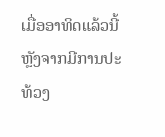ເມື່ອອາທິດແລ້ວນີ້ ຫຼັງຈາກມີການປະທ້ວງ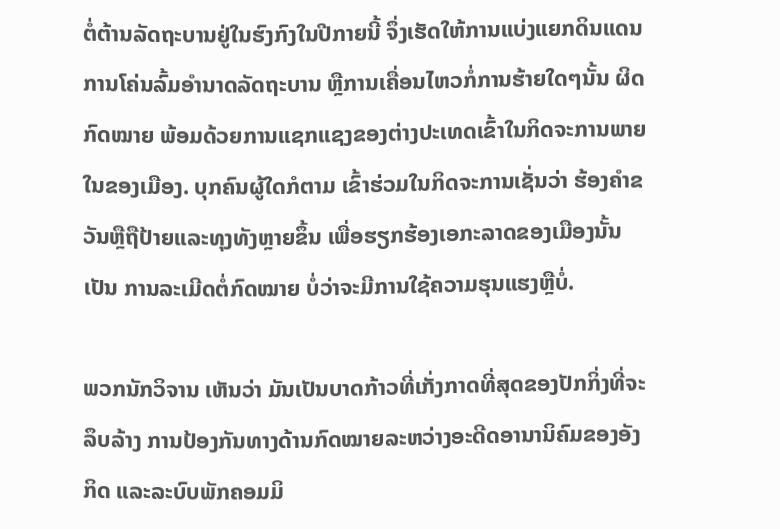ຕໍ່ຕ້ານລັດຖະບານຢູ່ໃນຮົງກົງໃນປີກາຍນີ້ ຈຶ່ງເຮັດໃຫ້ການແບ່ງແຍກດິນແດນ ການໂຄ່ນລົ້ມອຳນາດລັດຖະບານ ຫຼືການເຄື່ອນໄຫວກໍ່ການຮ້າຍໃດໆນັ້ນ ຜິດກົດໝາຍ ພ້ອມດ້ວຍການແຊກແຊງຂອງຕ່າງປະເທດເຂົ້າໃນກິດຈະການພາຍໃນຂອງເມືອງ. ບຸກຄົນຜູ້ໃດກໍຕາມ ເຂົ້າຮ່ວມໃນກິດຈະການເຊັ່ນວ່າ ຮ້ອງຄຳຂວັນຫຼືຖືປ້າຍແລະທຸງທັງຫຼາຍຂຶ້ນ ເພື່ອຮຽກຮ້ອງເອກະລາດຂອງເມືອງນັ້ນເປັນ ການລະເມີດຕໍ່ກົດໝາຍ ບໍ່ວ່າຈະມີການໃຊ້ຄວາມຮຸນແຮງຫຼືບໍ່.

ພວກນັກວິຈານ ເຫັນວ່າ ມັນເປັນບາດກ້າວທີ່ເກັ່ງກາດທີ່ສຸດຂອງປັກກິ່ງທີ່ຈະລຶບລ້າງ ການປ້ອງກັນທາງດ້ານກົດໝາຍລະຫວ່າງອະດີດອານານິຄົມຂອງອັງກິດ ແລະລະບົບພັກຄອມມິ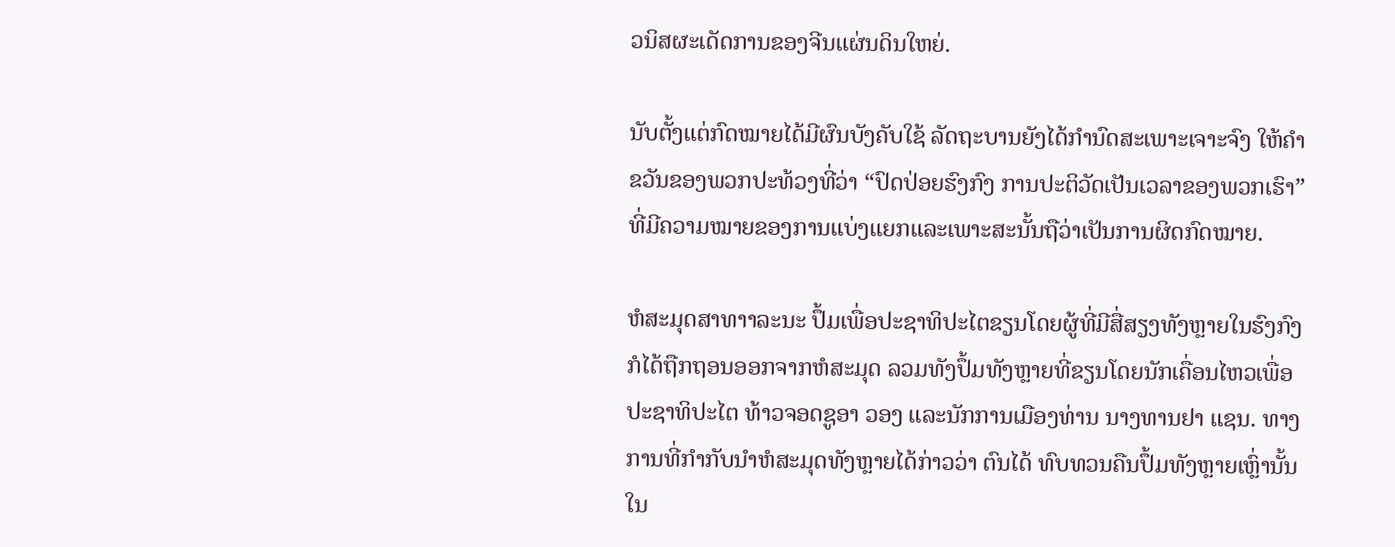ວນິສຜະເດັດການຂອງຈີນແຜ່ນດິນໃຫຍ່.

ນັບຕັ້ງແຕ່ກົດໝາຍໄດ້ມີຜົນບັງຄັບໃຊ້ ລັດຖະບານຍັງໄດ້ກຳນົດສະເພາະເຈາະຈົງ ໃຫ້ຄຳຂວັນຂອງພວກປະທ້ວງທີ່ວ່າ “ປົດປ່ອຍຮົງກົງ ການປະຕິວັດເປັນເວລາຂອງພວກເຮົາ” ທີ່ມີຄວາມໝາຍຂອງການແບ່ງແຍກແລະເພາະສະນັ້ນຖືວ່າເປັນການຜິດກົດໝາຍ.

ຫໍສະມຸດສາທາາລະນະ ປຶ້ມເພື່ອປະຊາທິປະໄຕຂຽນໂດຍຜູ້ທີ່ມີສື່ສຽງທັງຫຼາຍໃນຮົງກົງ ກໍໄດ້ຖືກຖອນອອກຈາກຫໍສະມຸດ ລວມທັງປຶ້ມທັງຫຼາຍທີ່ຂຽນໂດຍນັກເຄື່ອນໄຫວເພື່ອປະຊາທິປະໄຕ ທ້າວຈອດຊູອາ ວອງ ແລະນັກການເມືອງທ່ານ ນາງທານຢາ ແຊນ. ທາງການທີ່ກຳກັບນຳຫໍສະມຸດທັງຫຼາຍໄດ້ກ່າວວ່າ ຕົນໄດ້ ທົບທວນຄືນປຶ້ມທັງຫຼາຍເຫຼົ່ານັ້ນ ໃນ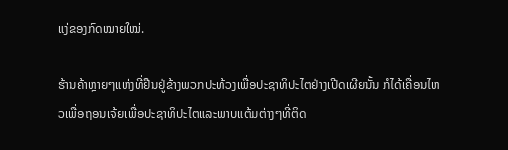ແງ່ຂອງກົດໝາຍໃໝ່.

ຮ້ານຄ້າຫຼາຍໆແຫ່ງທີ່ຢືນຢູ່ຂ້າງພວກປະທ້ວງເພື່ອປະຊາທິປະໄຕຢ່າງເປີດເຜີຍນັ້ນ ກໍໄດ້ເຄື່ອນໄຫວເພື່ອຖອນເຈ້ຍເພື່ອປະຊາທິປະໄຕແລະພາບແຕ້ມຕ່າງໆທີ່ຕິດ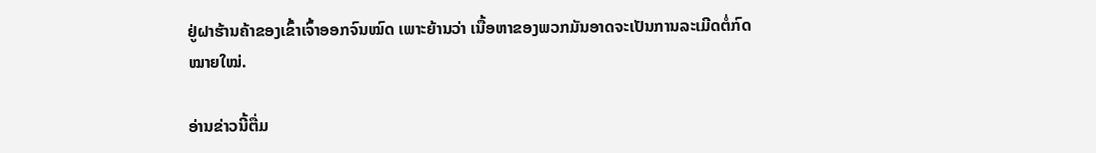ຢູ່ຝາຮ້ານຄ້າຂອງເຂົ້າເຈົ້າອອກຈົນໝົດ ເພາະຍ້ານວ່າ ເນື້ອຫາຂອງພວກມັນອາດຈະເປັນການລະເມີດຕໍ່ກົດໝາຍໃໝ່.

ອ່ານຂ່າວນີ້ຕື່ມ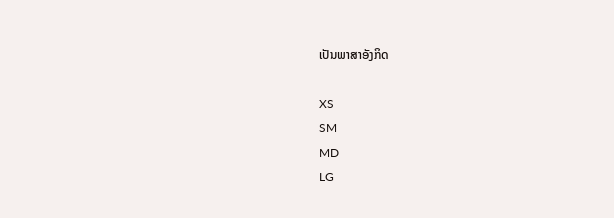ເປັນພາສາອັງກິດ

XS
SM
MD
LG